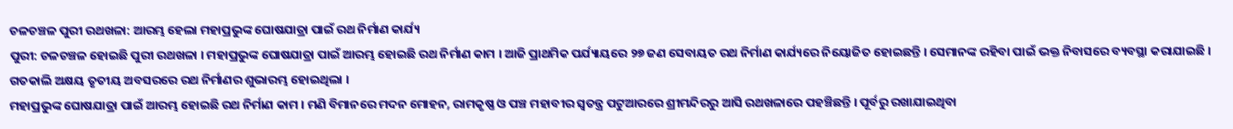ଚଳଚଞ୍ଚଳ ପୁରୀ ରଥଖଳା: ଆରମ୍ଭ ହେଲା ମହାପ୍ରଭୁଙ୍କ ଘୋଷଯାତ୍ରା ପାଇଁ ରଥ ନିର୍ମାଣ କାର୍ଯ୍ୟ
ପୁରୀ: ଚଳଚଞ୍ଚଳ ହୋଇଛି ପୁରୀ ରଥଖଳା । ମହାପ୍ରଭୁଙ୍କ ଘୋଷଯାତ୍ରା ପାଇଁ ଆରମ୍ଭ ହୋଇଛି ରଥ ନିର୍ମାଣ କାମ । ଆଜି ପ୍ରାଥମିକ ପର୍ଯ୍ୟାୟରେ ୨୭ ଜଣ ସେବାୟତ ରଥ ନିର୍ମାଣ କାର୍ଯ୍ୟରେ ନିୟୋଜିତ ହୋଇଛନ୍ତି । ସେମାନଙ୍କ ରହିବା ପାଇଁ ଭକ୍ତ ନିବାସରେ ବ୍ୟବସ୍ଥା କରାଯାଇଛି । ଗତକାଲି ଅକ୍ଷୟ ତୃତୀୟ ଅବସରରେ ରଥ ନିର୍ମାଣର ଶୁଭାରମ୍ଭ ହୋଇଥିଲା ।
ମହାପ୍ରଭୁଙ୍କ ଘୋଷଯାତ୍ରା ପାଇଁ ଆରମ୍ଭ ହୋଇଛି ରଥ ନିର୍ମାଣ କାମ । ମଣି ବିମାନରେ ମଦନ ମୋହନ, ରାମକୃଷ୍ଣ ଓ ପଞ୍ଚ ମହାବୀର ସ୍ୱତନ୍ତ୍ର ପଟୁଆରରେ ଶ୍ରୀମନ୍ଦିରରୁ ଆସି ରଥଖଳାରେ ପହଞ୍ଚିଛନ୍ତି । ପୂର୍ବରୁ ରଖାଯାଇଥିବା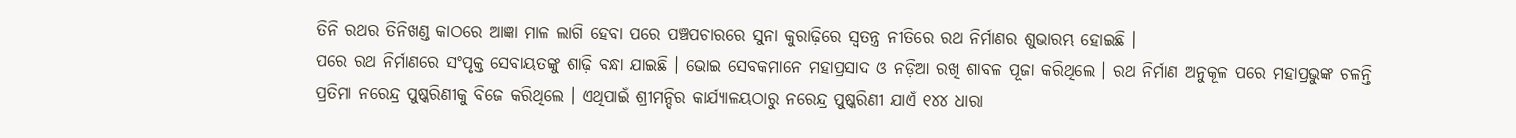ତିନି ରଥର ତିନିଖଣ୍ଡ କାଠରେ ଆଜ୍ଞା ମାଳ ଲାଗି ହେବା ପରେ ପଞ୍ଚପଚାରରେ ସୁନା କୁରାଢ଼ିରେ ସ୍ୱତନ୍ତ୍ର ନୀତିରେ ରଥ ନିର୍ମାଣର ଶୁଭାରମ୍ଭ ହୋଇଛି ।
ପରେ ରଥ ନିର୍ମାଣରେ ସଂପୃକ୍ତ ସେବାୟତଙ୍କୁ ଶାଢ଼ି ବନ୍ଧା ଯାଇଛି । ଭୋଇ ସେବକମାନେ ମହାପ୍ରସାଦ ଓ ନଡ଼ିଆ ରଖି ଶାବଳ ପୂଜା କରିଥିଲେ । ରଥ ନିର୍ମାଣ ଅନୁକୂଳ ପରେ ମହାପ୍ରଭୁଙ୍କ ଚଳନ୍ତି ପ୍ରତିମା ନରେନ୍ଦ୍ର ପୁଷ୍କରିଣୀକୁ ବିଜେ କରିଥିଲେ । ଏଥିପାଇଁ ଶ୍ରୀମନ୍ଦିର କାର୍ଯ୍ୟାଳୟଠାରୁ ନରେନ୍ଦ୍ର ପୁଷ୍କରିଣୀ ଯାଏଁ ୧୪୪ ଧାରା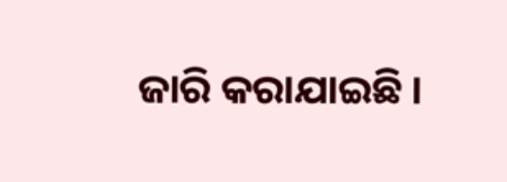ଜାରି କରାଯାଇଛି ।